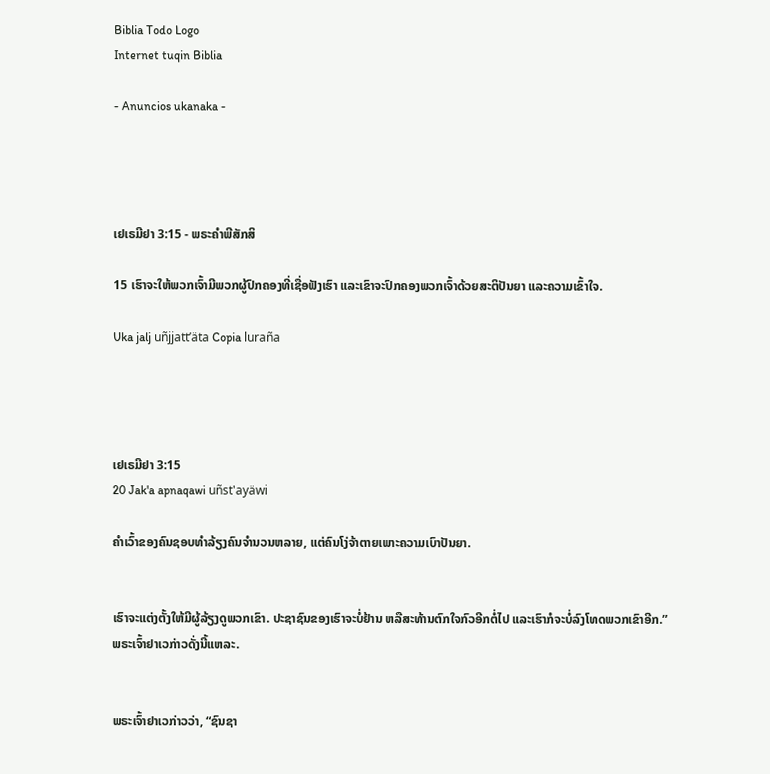Biblia Todo Logo
Internet tuqin Biblia

- Anuncios ukanaka -




ເຢເຣມີຢາ 3:15 - ພຣະຄຳພີສັກສິ

15 ເຮົາຈະໃຫ້ພວກເຈົ້າມີພວກຜູ້ປົກຄອງທີ່ເຊື່ອຟັງເຮົາ ແລະເຂົາຈະປົກຄອງພວກເຈົ້າດ້ວຍສະຕິປັນຍາ ແລະຄວາມເຂົ້າໃຈ.

Uka jalj uñjjattʼäta Copia luraña




ເຢເຣມີຢາ 3:15
20 Jak'a apnaqawi uñst'ayäwi

ຄຳເວົ້າຂອງຄົນຊອບທຳລ້ຽງຄົນຈຳນວນຫລາຍ, ແຕ່ຄົນໂງ່ຈ້າຕາຍເພາະຄວາມເບົາປັນຍາ.


ເຮົາຈະແຕ່ງຕັ້ງໃຫ້ມີຜູ້ລ້ຽງດູພວກເຂົາ. ປະຊາຊົນຂອງເຮົາຈະບໍ່ຢ້ານ ຫລືສະທ້ານຕົກໃຈກົວອີກຕໍ່ໄປ ແລະເຮົາກໍຈະບໍ່ລົງໂທດພວກເຂົາອີກ.” ພຣະເຈົ້າຢາເວກ່າວດັ່ງນີ້ແຫລະ.


ພຣະເຈົ້າຢາເວກ່າວວ່າ, “ຊົນຊາ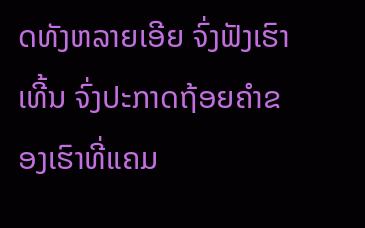ດທັງຫລາຍເອີຍ ຈົ່ງຟັງເຮົາເທີ້ນ ຈົ່ງປະກາດຖ້ອຍຄຳຂອງເຮົາທີ່ແຄມ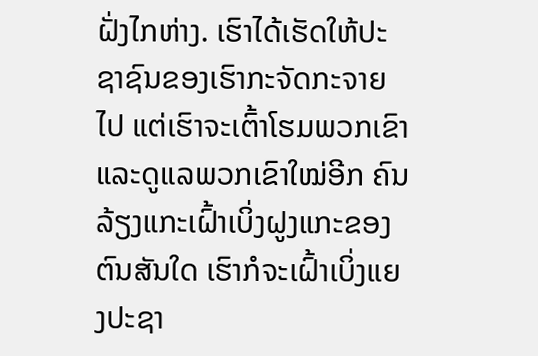ຝັ່ງໄກຫ່າງ. ເຮົາໄດ້ເຮັດໃຫ້ປະຊາຊົນຂອງເຮົາກະຈັດກະຈາຍໄປ ແຕ່ເຮົາຈະເຕົ້າໂຮມພວກເຂົາ ແລະດູແລພວກເຂົາໃໝ່ອີກ ຄົນລ້ຽງແກະເຝົ້າເບິ່ງຝູງແກະຂອງຕົນສັນໃດ ເຮົາກໍຈະເຝົ້າເບິ່ງແຍງປະຊາ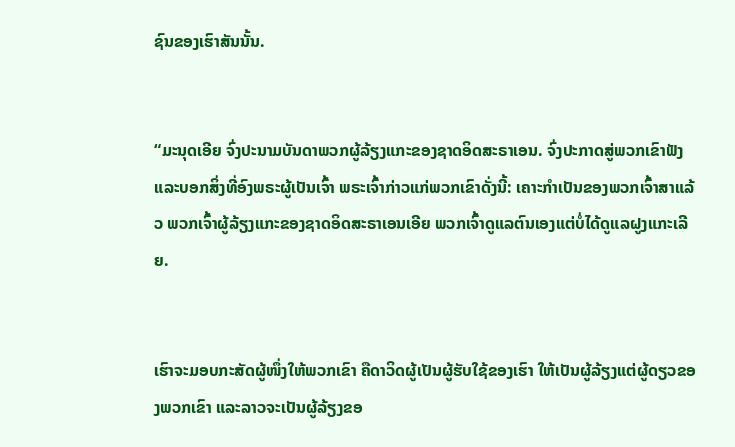ຊົນຂອງເຮົາສັນນັ້ນ.


“ມະນຸດເອີຍ ຈົ່ງປະນາມບັນດາພວກຜູ້ລ້ຽງແກະຂອງຊາດອິດສະຣາເອນ. ຈົ່ງປະກາດສູ່ພວກເຂົາຟັງ ແລະບອກສິ່ງທີ່ອົງພຣະຜູ້ເປັນເຈົ້າ ພຣະເຈົ້າກ່າວແກ່ພວກເຂົາດັ່ງນີ້: ເຄາະກຳເປັນຂອງພວກເຈົ້າສາແລ້ວ ພວກເຈົ້າຜູ້ລ້ຽງແກະຂອງຊາດອິດສະຣາເອນເອີຍ ພວກເຈົ້າດູແລຕົນເອງແຕ່ບໍ່ໄດ້ດູແລຝູງແກະເລີຍ.


ເຮົາຈະມອບກະສັດຜູ້ໜຶ່ງໃຫ້ພວກເຂົາ ຄືດາວິດຜູ້ເປັນຜູ້ຮັບໃຊ້ຂອງເຮົາ ໃຫ້ເປັນຜູ້ລ້ຽງແຕ່ຜູ້ດຽວຂອງພວກເຂົາ ແລະລາວຈະເປັນຜູ້ລ້ຽງຂອ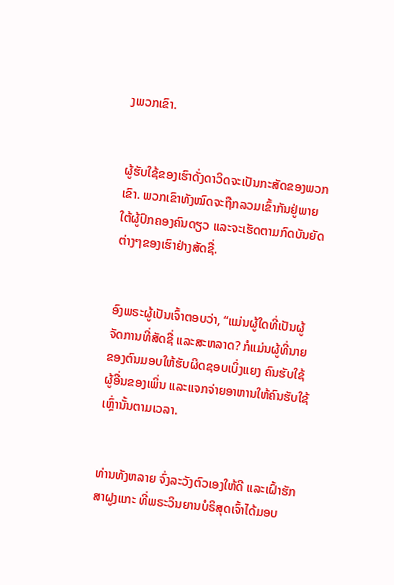ງພວກເຂົາ.


ຜູ້ຮັບໃຊ້ຂອງເຮົາດັ່ງດາວິດຈະເປັນກະສັດຂອງພວກເຂົາ. ພວກເຂົາທັງໝົດຈະຖືກລວມເຂົ້າກັນຢູ່ພາຍໃຕ້ຜູ້ປົກຄອງຄົນດຽວ ແລະຈະເຮັດຕາມກົດບັນຍັດຕ່າງໆຂອງເຮົາຢ່າງສັດຊື່.


ອົງພຣະຜູ້ເປັນເຈົ້າຕອບວ່າ, “ແມ່ນຜູ້ໃດທີ່ເປັນຜູ້ຈັດການທີ່ສັດຊື່ ແລະສະຫລາດ? ກໍແມ່ນຜູ້ທີ່ນາຍຂອງຕົນມອບໃຫ້ຮັບຜິດຊອບເບິ່ງແຍງ ຄົນຮັບໃຊ້ຜູ້ອື່ນຂອງເພິ່ນ ແລະແຈກຈ່າຍອາຫານໃຫ້ຄົນຮັບໃຊ້ເຫຼົ່ານັ້ນຕາມເວລາ.


ທ່ານທັງຫລາຍ ຈົ່ງລະວັງຕົວເອງໃຫ້ດີ ແລະເຝົ້າຮັກສາຝູງແກະ ທີ່ພຣະວິນຍານບໍຣິສຸດເຈົ້າໄດ້ມອບ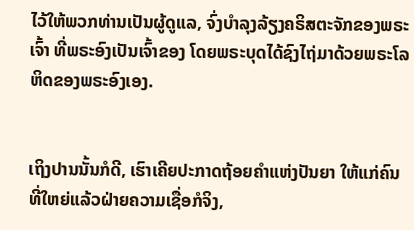ໄວ້ໃຫ້ພວກທ່ານເປັນຜູ້ດູແລ, ຈົ່ງບຳລຸງລ້ຽງຄຣິສຕະຈັກຂອງພຣະເຈົ້າ ທີ່ພຣະອົງເປັນເຈົ້າຂອງ ໂດຍພຣະບຸດໄດ້ຊົງໄຖ່ມາດ້ວຍພຣະໂລຫິດຂອງພຣະອົງເອງ.


ເຖິງປານນັ້ນກໍດີ, ເຮົາເຄີຍປະກາດຖ້ອຍຄຳແຫ່ງປັນຍາ ໃຫ້ແກ່ຄົນທີ່ໃຫຍ່ແລ້ວຝ່າຍຄວາມເຊື່ອກໍຈິງ,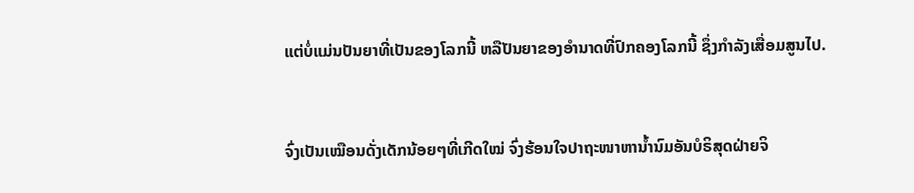ແຕ່ບໍ່ແມ່ນປັນຍາທີ່ເປັນຂອງໂລກນີ້ ຫລືປັນຍາຂອງອຳນາດທີ່ປົກຄອງໂລກນີ້ ຊຶ່ງກຳລັງເສື່ອມສູນໄປ.


ຈົ່ງເປັນເໝືອນດັ່ງເດັກນ້ອຍໆທີ່ເກີດໃໝ່ ຈົ່ງຮ້ອນໃຈປາຖະໜາຫານໍ້ານົມອັນບໍຣິສຸດຝ່າຍຈິ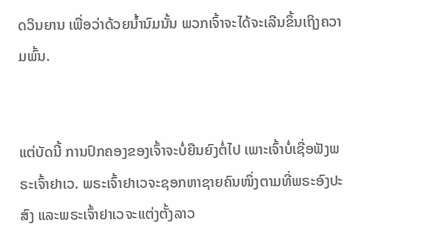ດວິນຍານ ເພື່ອວ່າດ້ວຍນໍ້ານົມນັ້ນ ພວກເຈົ້າຈະໄດ້ຈະເລີນຂຶ້ນເຖິງຄວາມພົ້ນ.


ແຕ່ບັດນີ້ ການປົກຄອງຂອງເຈົ້າຈະບໍ່ຍືນຍົງຕໍ່ໄປ ເພາະເຈົ້າບໍ່ເຊື່ອຟັງພຣະເຈົ້າຢາເວ. ພຣະເຈົ້າຢາເວຈະຊອກຫາຊາຍຄົນໜຶ່ງຕາມທີ່ພຣະອົງປະສົງ ແລະພຣະເຈົ້າຢາເວຈະແຕ່ງຕັ້ງລາວ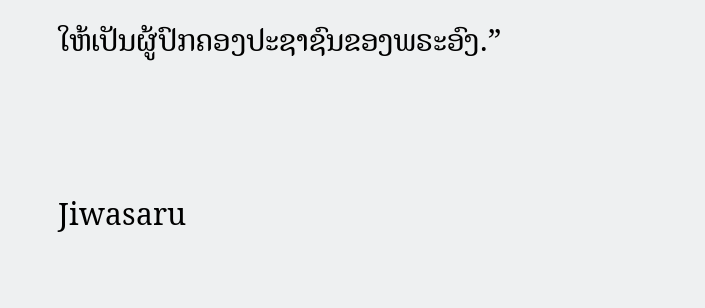ໃຫ້ເປັນຜູ້ປົກຄອງປະຊາຊົນຂອງພຣະອົງ.”


Jiwasaru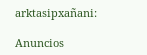arktasipxañani:

Anuncios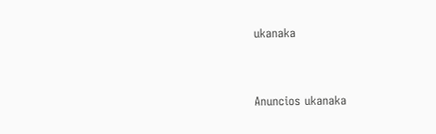ukanaka


Anuncios ukanaka